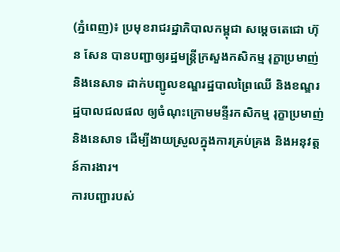(ភ្នំពេញ)៖ ប្រមុខរាជរដ្ឋាភិបាលកម្ពុជា សម្តេចតេជោ ហ៊ុន សែន បានបញ្ជាឲ្យរដ្ឋមន្ត្រីក្រសួងកសិកម្ម រុក្ខាប្រមាញ់ និងនេសាទ ដាក់បញ្ជូលខណ្ឌរដ្ឋបាលព្រៃឈើ និងខណ្ឌរដ្ឋបាលជលផល ឲ្យចំណុះក្រោមមន្ទីរកសិកម្ម រុក្ខាប្រមាញ់ និងនេសាទ ដើម្បីងាយស្រួលក្នុងការគ្រប់គ្រង និងអនុវត្តន៍ការងារ។
ការបញ្ជារបស់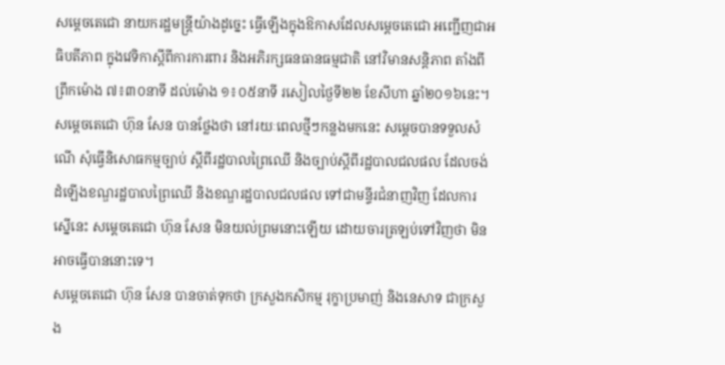សម្តេចតេជោ នាយករដ្ឋមន្ត្រីយ៉ាងដូច្នេះ ធ្វើឡើងក្នុងឱកាសដែលសម្តេចតេជោ អញ្ជើញជាអធិបតីភាព ក្នុងវេទិកាស្តីពីការការពារ និងអភិរក្សធនធានធម្មជាតិ នៅវិមានសន្តិភាព តាំងពីព្រឹកម៉ោង ៧៖៣០នាទី ដល់ម៉ោង ១៖០៥នាទី រសៀលថ្ងៃទី២២ ខែសីហា ឆ្នាំ២០១៦នេះ។
សម្តេចតេជោ ហ៊ុន សែន បានថ្លែងថា នៅរយៈពេលថ្មីៗកន្លងមកនេះ សម្តេចបានទទួលសំណើ សុំធ្វើនិសោធកម្មច្បាប់ ស្តីពីរដ្ឋបាលព្រៃឈើ និងច្បាប់ស្តីពីរដ្ឋបាលជលផល ដែលចង់ដំឡើងខណ្ឌរដ្ឋបាលព្រៃឈើ និងខណ្ឌរដ្ឋបាលជលផល ទៅជាមន្ទីរជំនាញវិញ ដែលការស្នើនេះ សម្តេចតេជោ ហ៊ុន សែន មិនយល់ព្រមនោះឡើយ ដោយចារត្រឡប់ទៅវិញថា មិនអាចធ្វើបាននោះទេ។
សម្តេចតេជោ ហ៊ុន សែន បានចាត់ទុកថា ក្រសួងកសិកម្ម រុក្ខាប្រមាញ់ និងនេសាទ ជាក្រសួង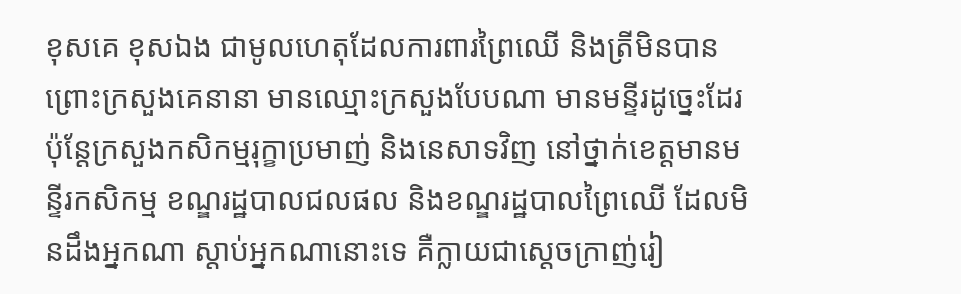ខុសគេ ខុសឯង ជាមូលហេតុដែលការពារព្រៃឈើ និងត្រីមិនបាន ព្រោះក្រសួងគេនានា មានឈ្មោះក្រសួងបែបណា មានមន្ទីរដូច្នេះដែរ ប៉ុន្តែក្រសួងកសិកម្មរុក្ខាប្រមាញ់ និងនេសាទវិញ នៅថ្នាក់ខេត្តមានមន្ទីរកសិកម្ម ខណ្ឌរដ្ឋបាលជលផល និងខណ្ឌរដ្ឋបាលព្រៃឈើ ដែលមិនដឹងអ្នកណា ស្តាប់អ្នកណានោះទេ គឺក្លាយជាស្តេចក្រាញ់រៀ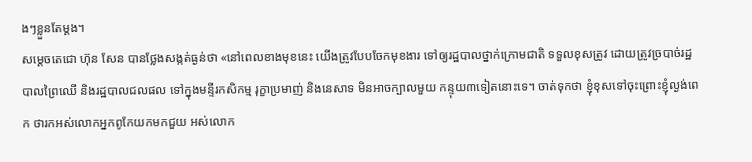ងៗខ្លួនតែម្តង។
សម្តេចតេជោ ហ៊ុន សែន បានថ្លែងសង្កត់ធ្ងន់ថា «នៅពេលខាងមុខនេះ យើងត្រូវបែបចែកមុខងារ ទៅឲ្យរដ្ឋបាលថ្នាក់ក្រោមជាតិ ទទួលខុសត្រូវ ដោយត្រូវច្របាច់រដ្ឋបាលព្រៃឈើ និងរដ្ឋបាលជលផល ទៅក្នុងមន្ទីរកសិកម្ម រុក្ខាប្រមាញ់ និងនេសាទ មិនអាចក្បាលមួយ កន្ទុយ៣ទៀតនោះទេ។ ចាត់ទុកថា ខ្ញុំខុសទៅចុះព្រោះខ្ញុំល្ងង់ពេក ថារកអស់លោកអ្នកពូកែយកមកជួយ អស់លោក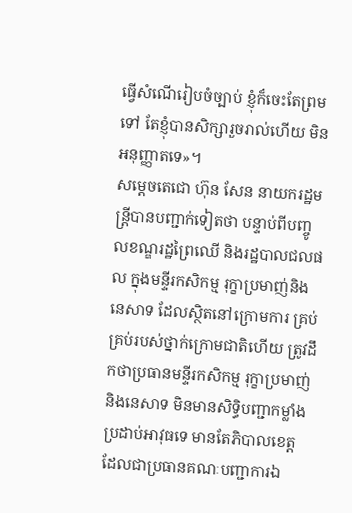ធ្វើសំណើរៀបចំច្បាប់ ខ្ញុំក៏ចេះតែព្រមទៅ តែខ្ញុំបានសិក្សារួចរាល់ហើយ មិនអនុញ្ញាតទេ»។
សម្តេចតេជោ ហ៊ុន សែន នាយករដ្ឋមន្ត្រីបានបញ្ជាក់ទៀតថា បន្ទាប់ពីបញ្ចូលខណ្ឌរដ្ឋព្រៃឈើ និងរដ្ឋបាលជលផល ក្នុងមន្ទីរកសិកម្ម រុក្ខាប្រមាញ់និងនេសាទ ដែលស្ថិតនៅក្រោមការ គ្រប់គ្រប់របស់ថ្នាក់ក្រោមជាតិហើយ ត្រូវដឹកថាប្រធានមន្ទីរកសិកម្ម រុក្ខាប្រមាញ់ និងនេសាទ មិនមានសិទ្ធិបញ្ជាកម្លាំងប្រដាប់អាវុធទេ មានតែភិបាលខេត្ត ដែលជាប្រធានគណៈបញ្ជាការឯ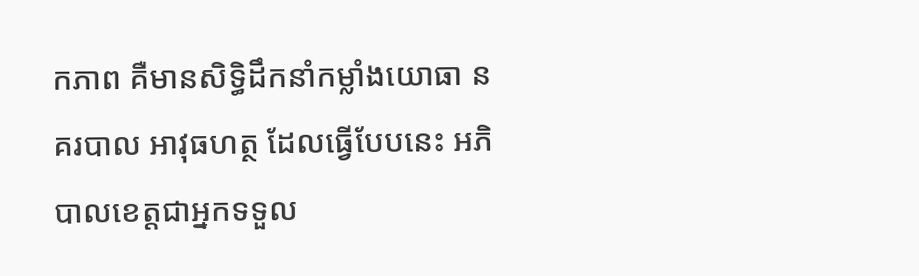កភាព គឺមានសិទ្ធិដឹកនាំកម្លាំងយោធា នគរបាល អាវុធហត្ថ ដែលធ្វើបែបនេះ អភិបាលខេត្តជាអ្នកទទួល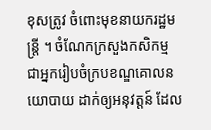ខុសត្រូវ ចំពោះមុខនាយករដ្ឋមន្ត្រី ។ ចំណែកក្រសួងកសិកម្ម ជាអ្នករៀបចំក្របខណ្ឌគោលនយោបាយ ដាក់ឲ្យអនុវត្តន៍ ដែល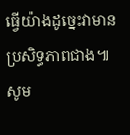ធ្វើយ៉ាងដូច្នេះវាមានប្រសិទ្ធភាពជាង៕
សូម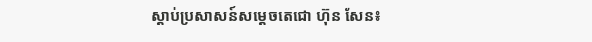ស្តាប់ប្រសាសន៍សម្តេចតេជោ ហ៊ុន សែន៖